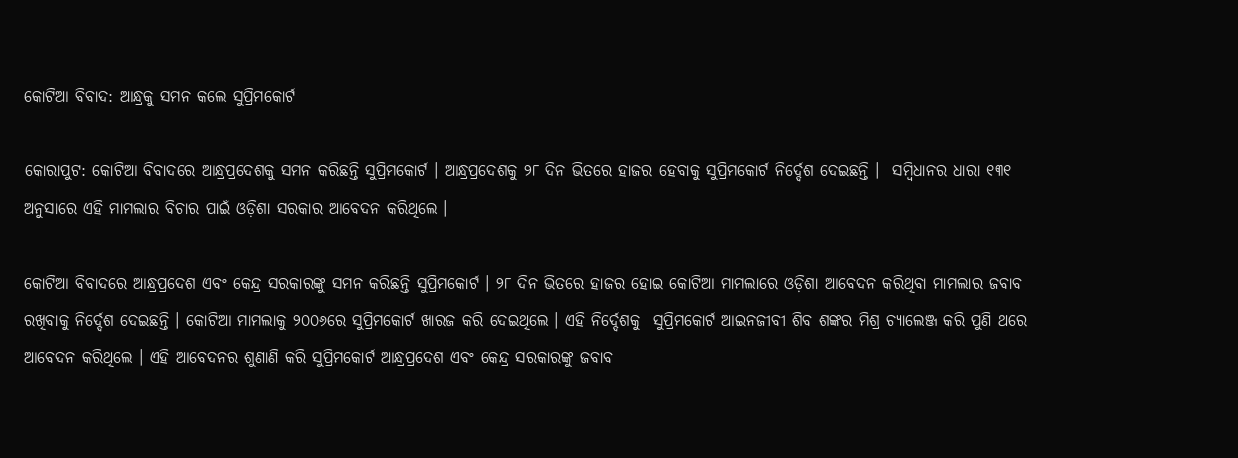କୋଟିଆ ବିବାଦ: ଆନ୍ଧ୍ରକୁ ସମନ କଲେ ସୁପ୍ରିମକୋର୍ଟ

କୋରାପୁଟ: କୋଟିଆ ବିବାଦରେ ଆନ୍ଧ୍ରପ୍ରଦେଶକୁ ସମନ କରିଛନ୍ତି ସୁପ୍ରିମକୋର୍ଟ । ଆନ୍ଧ୍ରପ୍ରଦେଶକୁ ୨୮ ଦିନ ଭିତରେ ହାଜର ହେବାକୁ ସୁପ୍ରିମକୋର୍ଟ ନିର୍ଦ୍ଦେଶ ଦେଇଛନ୍ତି ।  ସମ୍ବିଧାନର ଧାରା ୧୩୧ ଅନୁସାରେ ଏହି ମାମଲାର ବିଚାର ପାଇଁ ଓଡ଼ିଶା ସରକାର ଆବେଦନ କରିଥିଲେ ।

କୋଟିଆ ବିବାଦରେ ଆନ୍ଧ୍ରପ୍ରଦେଶ ଏବଂ କେନ୍ଦ୍ର ସରକାରଙ୍କୁ ସମନ କରିଛନ୍ତି ସୁପ୍ରିମକୋର୍ଟ । ୨୮ ଦିନ ଭିତରେ ହାଜର ହୋଇ କୋଟିଆ ମାମଲାରେ ଓଡ଼ିଶା ଆବେଦନ କରିଥିବା ମାମଲାର ଜବାବ ରଖିବାକୁ ନିର୍ଦ୍ଦେଶ ଦେଇଛନ୍ତି । କୋଟିଆ ମାମଲାକୁ ୨୦୦୬ରେ ସୁପ୍ରିମକୋର୍ଟ ଖାରଜ କରି ଦେଇଥିଲେ । ଏହି ନିର୍ଦ୍ଦେଶକୁ  ସୁପ୍ରିମକୋର୍ଟ ଆଇନଜୀବୀ ଶିବ ଶଙ୍କର ମିଶ୍ର ଚ୍ୟାଲେଞ୍ଜ କରି ପୁଣି ଥରେ ଆବେଦନ କରିଥିଲେ । ଏହି ଆବେଦନର ଶୁଣାଣି କରି ସୁପ୍ରିମକୋର୍ଟ ଆନ୍ଧ୍ରପ୍ରଦେଶ ଏବଂ କେନ୍ଦ୍ର ସରକାରଙ୍କୁ ଜବାବ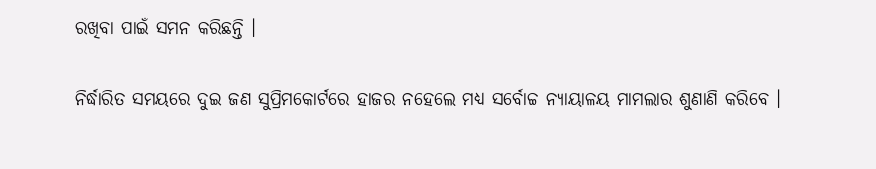ରଖିବା ପାଇଁ ସମନ କରିଛନ୍ତି ।

ନିର୍ଦ୍ଧାରିତ ସମୟରେ ଦୁଇ ଜଣ ସୁପ୍ରିମକୋର୍ଟରେ ହାଜର ନହେଲେ ମଧ୍ୟ ସର୍ବୋଚ୍ଚ ନ୍ୟାୟାଳୟ ମାମଲାର ଶୁଣାଣି କରିବେ ।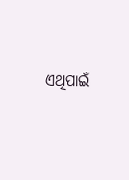ଏଥିପାଇଁ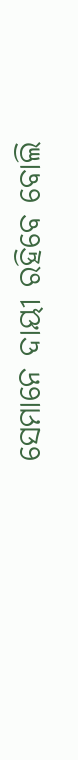ସେମାନେ ଦାୟୀ ରହିବେ ବୋଲି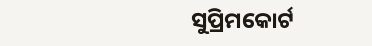ସୁପ୍ରିମକୋର୍ଟ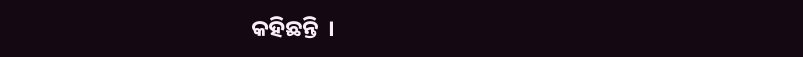କହିଛନ୍ତି  ।